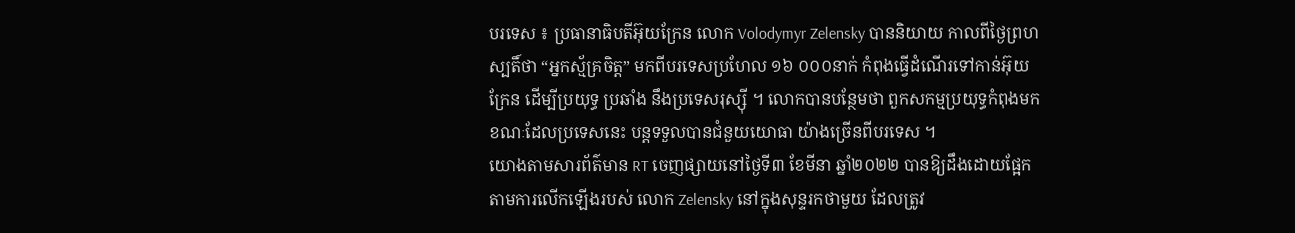បរទេស ៖ ប្រធានាធិបតីអ៊ុយក្រែន លោក Volodymyr Zelensky បាននិយាយ កាលពីថ្ងៃព្រហស្បតិ៍ថា “អ្នកស្ម័គ្រចិត្ត” មកពីបរទេសប្រហែល ១៦ ០០០នាក់ កំពុងធ្វើដំណើរទៅកាន់អ៊ុយក្រែន ដើម្បីប្រយុទ្ធ ប្រឆាំង នឹងប្រទេសរុស្ស៊ី ។ លោកបានបន្ថែមថា ពួកសកម្មប្រយុទ្ធកំពុងមក ខណៈដែលប្រទេសនេះ បន្តទទួលបានជំនួយយោធា យ៉ាងច្រើនពីបរទេស ។
យោងតាមសារព័ត៌មាន RT ចេញផ្សាយនៅថ្ងៃទី៣ ខែមីនា ឆ្នាំ២០២២ បានឱ្យដឹងដោយផ្អែកតាមការលើកឡើងរបស់ លោក Zelensky នៅក្នុងសុន្ទរកថាមួយ ដែលត្រូវ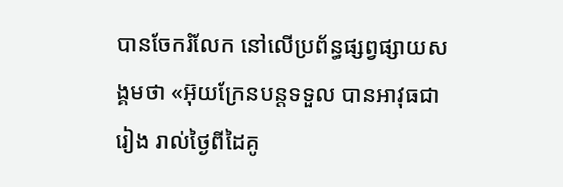បានចែករំលែក នៅលើប្រព័ន្ធផ្សព្វផ្សាយសង្គមថា «អ៊ុយក្រែនបន្តទទួល បានអាវុធជារៀង រាល់ថ្ងៃពីដៃគូ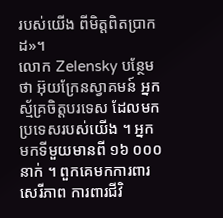របស់យើង ពីមិត្តពិតប្រាកដ»។
លោក Zelensky បន្ថែមថា អ៊ុយក្រែនស្វាគមន៍ អ្នកស្ម័គ្រចិត្តបរទេស ដែលមកប្រទេសរបស់យើង ។ អ្នកមកទីមួយមានពី ១៦ ០០០នាក់ ។ ពួកគេមកការពារសេរីភាព ការពារជីវិ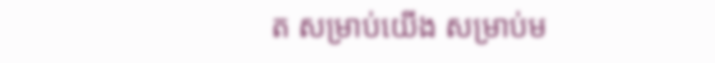ត សម្រាប់យើង សម្រាប់ម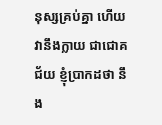នុស្សគ្រប់គ្នា ហើយវានឹងក្លាយ ជាជោគជ័យ ខ្ញុំប្រាកដថា នឹង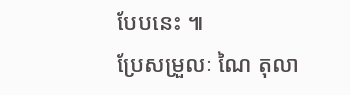បែបនេះ ៕
ប្រែសម្រួលៈ ណៃ តុលា